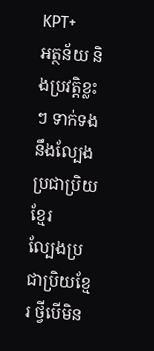KPT+
អត្ថន័យ និងប្រវត្តិខ្លះៗ ទាក់ទងនឹងល្បែងប្រជាប្រិយខ្មែរ
ល្បែងប្រជាប្រិយខ្មែរ ថ្វីបើមិន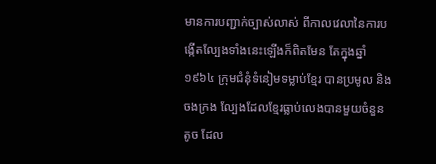មានការបញ្ជាក់ច្បាស់លាស់ ពីកាលវេលានៃការបង្កើតល្បែងទាំងនេះឡើងក៏ពិតមែន តែក្នុងឆ្នាំ១៩៦៤ ក្រុមជំនុំទំនៀមទម្លាប់ខ្មែរ បានប្រមូល និងចងក្រង ល្បែងដែលខ្មែរធ្លាប់លេងបានមួយចំនួនតូច ដែល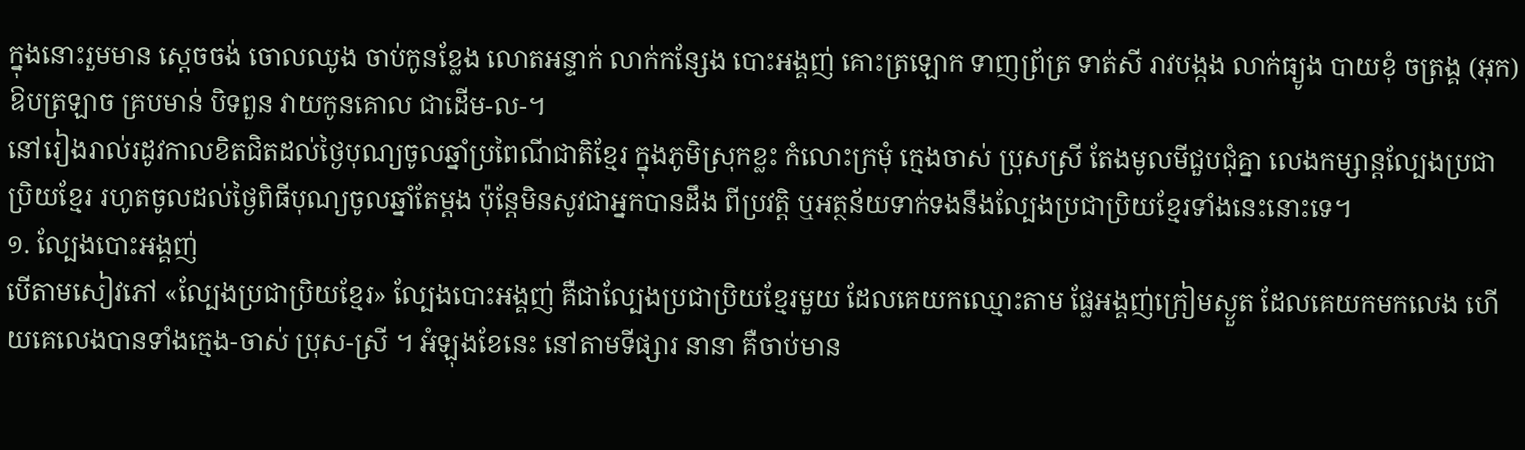ក្នុងនោះរួមមាន ស្តេចចង់ ចោលឈូង ចាប់កូនខ្លែង លោតអន្ទាក់ លាក់កន្សែង បោះអង្គញ់ គោះត្រឡោក ទាញព្រ័ត្រ ទាត់សី រាវបង្កង លាក់ធ្យូង បាយខុំ ចត្រង្គ (អុក) ឱបត្រឡាច គ្របមាន់ បិទពួន វាយកូនគោល ជាដើម-ល-។
នៅរៀងរាល់រដូវកាលខិតជិតដល់ថ្ងៃបុណ្យចូលឆ្នាំប្រពៃណីជាតិខ្មែរ ក្នុងភូមិស្រុកខ្លះ កំលោះក្រមុំ ក្មេងចាស់ ប្រុសស្រី តែងមូលមីជួបជុំគ្នា លេងកម្សាន្តល្បែងប្រជាប្រិយខ្មែរ រហូតចូលដល់ថ្ងៃពិធីបុណ្យចូលឆ្នាំតែម្តង ប៉ុន្តែមិនសូវជាអ្នកបានដឹង ពីប្រវត្តិ ឬអត្ថន័យទាក់ទងនឹងល្បែងប្រជាប្រិយខ្មែរទាំងនេះនោះទេ។
១. ល្បែងបោះអង្គញ់
បើតាមសៀវភៅ «ល្បែងប្រជាប្រិយខ្មែរ» ល្បែងបោះអង្គញ់ គឺជាល្បែងប្រជាប្រិយខ្មែរមួយ ដែលគេយកឈ្មោះតាម ផ្លែអង្គញ់ក្រៀមស្ងួត ដែលគេយកមកលេង ហើយគេលេងបានទាំងក្មេង-ចាស់ ប្រុស-ស្រី ។ អំឡុងខែនេះ នៅតាមទីផ្សារ នានា គឺចាប់មាន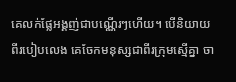គេលក់ផ្លែអង្គញ់ជាបណ្ណើរៗហើយ។ បើនិយាយពីរបៀបលេង គេចែកមនុស្សជាពីរក្រុមស្មើគ្នា ចា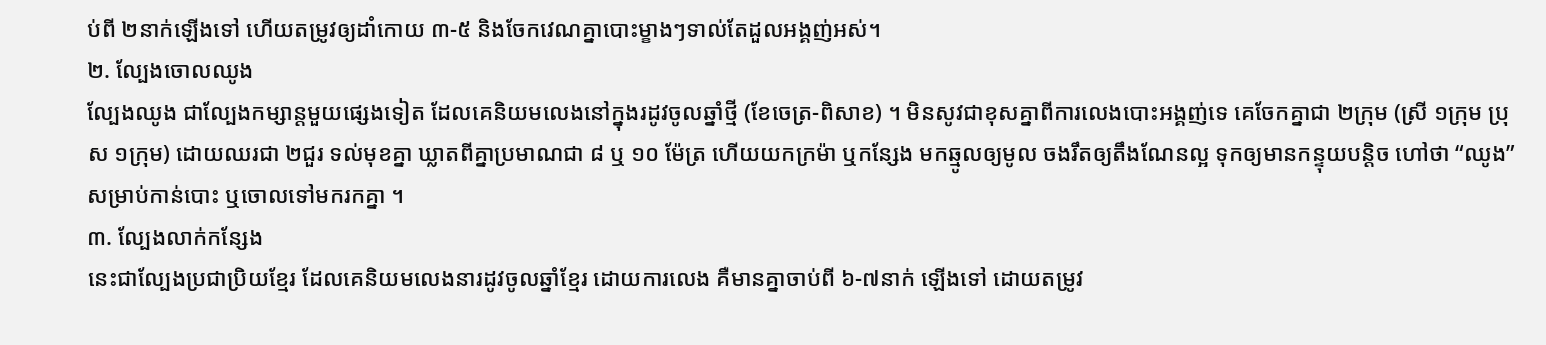ប់ពី ២នាក់ឡើងទៅ ហើយតម្រូវឲ្យដាំកោយ ៣-៥ និងចែកវេណគ្នាបោះម្ខាងៗទាល់តែដួលអង្គញ់អស់។
២. ល្បែងចោលឈូង
ល្បែងឈូង ជាល្បែងកម្សាន្តមួយផ្សេងទៀត ដែលគេនិយមលេងនៅក្នុងរដូវចូលឆ្នាំថ្មី (ខែចេត្រ-ពិសាខ) ។ មិនសូវជាខុសគ្នាពីការលេងបោះអង្គញ់ទេ គេចែកគ្នាជា ២ក្រុម (ស្រី ១ក្រុម ប្រុស ១ក្រុម) ដោយឈរជា ២ជួរ ទល់មុខគ្នា ឃ្លាតពីគ្នាប្រមាណជា ៨ ឬ ១០ ម៉ែត្រ ហើយយកក្រម៉ា ឬកន្សែង មកឆ្មូលឲ្យមូល ចងរឹតឲ្យតឹងណែនល្អ ទុកឲ្យមានកន្ទុយបន្តិច ហៅថា “ឈូង” សម្រាប់កាន់បោះ ឬចោលទៅមករកគ្នា ។
៣. ល្បែងលាក់កន្សែង
នេះជាល្បែងប្រជាប្រិយខ្មែរ ដែលគេនិយមលេងនារដូវចូលឆ្នាំខ្មែរ ដោយការលេង គឺមានគ្នាចាប់ពី ៦-៧នាក់ ឡើងទៅ ដោយតម្រូវ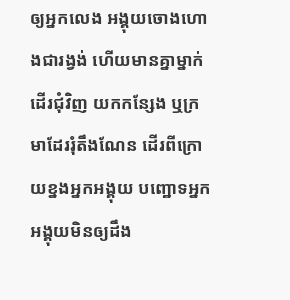ឲ្យអ្នកលេង អង្គុយចោងហោងជារង្វង់ ហើយមានគ្នាម្នាក់ដើរជុំវិញ យកកន្សែង ឬក្រមាដែររុំតឹងណែន ដើរពីក្រោយខ្នងអ្នកអង្គុយ បញ្ឋោទអ្នកអង្គុយមិនឲ្យដឹង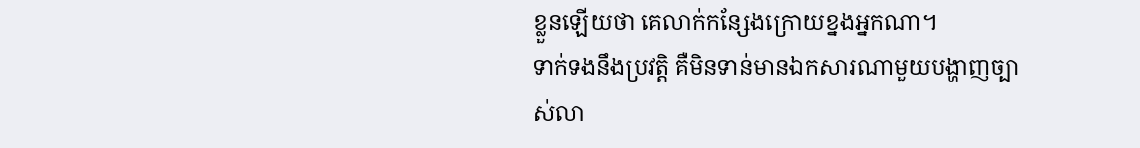ខ្លួនឡើយថា គេលាក់កន្សែងក្រោយខ្នងអ្នកណា។
ទាក់ទងនឹងប្រវត្តិ គឺមិនទាន់មានឯកសារណាមួយបង្ហាញច្បាស់លា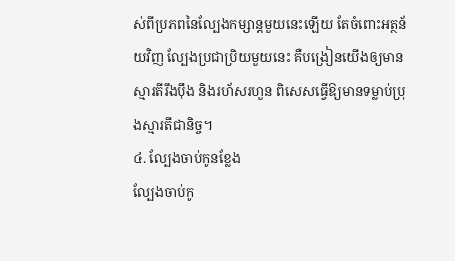ស់ពីប្រភពនៃល្បែងកម្សាន្តមួយនេះឡើយ តែចំពោះអត្ថន័យវិញ ល្បែងប្រជាប្រិយមួយនេះ គឺបង្រៀនយើងឲ្យមានស្មារតីរឹងប៉ឹង និងរហ័សរហួន ពិសេសធ្វើឱ្យមានទម្លាប់ប្រុងស្មារតីជានិច្ច។
៤. ល្បែងចាប់កូនខ្លែង
ល្បែងចាប់កូ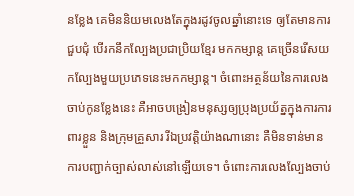នខ្លែង គេមិននិយមលេងតែក្នុងរដូវចូលឆ្នាំនោះទេ ឲ្យតែមានការជួបជុំ បើរកនឹកល្បែងប្រជាប្រិយខ្មែរ មកកម្សាន្ត គេច្រើនរើសយកល្បែងមួយប្រភេទនេះមកកម្សាន្ត។ ចំពោះអត្ថន័យនៃការលេងចាប់កូនខ្លែងនេះ គឺអាចបង្រៀនមនុស្សឲ្យប្រុងប្រយ័ត្នក្នុងការការពារខ្លួន និងក្រុមគ្រួសារ រីឯប្រវត្តិយ៉ាងណានោះ គឺមិនទាន់មាន ការបញ្ជាក់ច្បាស់លាស់នៅឡើយទេ។ ចំពោះការលេងល្បែងចាប់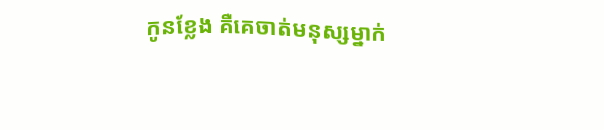កូនខ្លែង គឺគេចាត់មនុស្សម្នាក់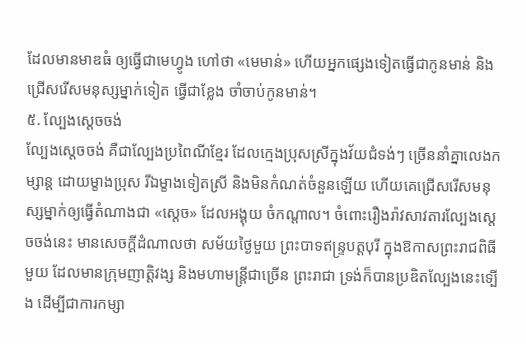ដែលមានមាឌធំ ឲ្យធ្វើជាមេហ្វូង ហៅថា «មេមាន់» ហើយអ្នកផ្សេងទៀតធ្វើជាកូនមាន់ និងជ្រើសរើសមនុស្សម្នាក់ទៀត ធ្វើជាខ្លែង ចាំចាប់កូនមាន់។
៥. ល្បែងស្តេចចង់
ល្បែងស្ដេចចង់ គឺជាល្បែងប្រពៃណីខ្មែរ ដែលក្មេងប្រុសស្រីក្នុងវ័យជំទង់ៗ ច្រើននាំគ្នាលេងកម្សាន្ត ដោយម្ខាងប្រុស រីឯម្ខាងទៀតស្រី និងមិនកំណត់ចំនួនឡើយ ហើយគេជ្រើសរើសមនុស្សម្នាក់ឲ្យធ្វើតំណាងជា «ស្ដេច» ដែលអង្គុយ ចំកណ្ដាល។ ចំពោះរឿងរ៉ាវសាវតារល្បែងស្ដេចចង់នេះ មានសេចក្ដីដំណាលថា សម័យថ្ងៃមួយ ព្រះបាទឥន្រ្ទបត្ដបុរី ក្នុងឱកាសព្រះរាជពិធីមួយ ដែលមានក្រុមញាត្ដិវង្ស និងមហាមន្ដ្រីជាច្រើន ព្រះរាជា ទ្រង់ក៏បានប្រឌិតល្បែងនេះទ្បើង ដើម្បីជាការកម្សា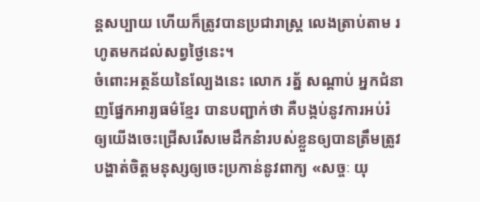ន្តសប្បាយ ហើយក៏ត្រូវបានប្រជារាស្ត្រ លេងត្រាប់តាម រហូតមកដល់សព្វថ្ងៃនេះ។
ចំពោះអត្ថន័យនៃល្បែងនេះ លោក រត្ន័ សណ្ដាប់ អ្នកជំនាញផ្នែកអារ្យធម៌ខ្មែរ បានបញ្ជាក់ថា គឺបង្កប់នូវការអប់រំ ឲ្យយើងចេះជ្រើសរើសមេដឹកនំារបស់ខ្លួនឲ្យបានត្រឹមត្រូវ បង្ហាត់ចិត្ដមនុស្សឲ្យចេះប្រកាន់នូវពាក្យ «សច្ចៈ យុ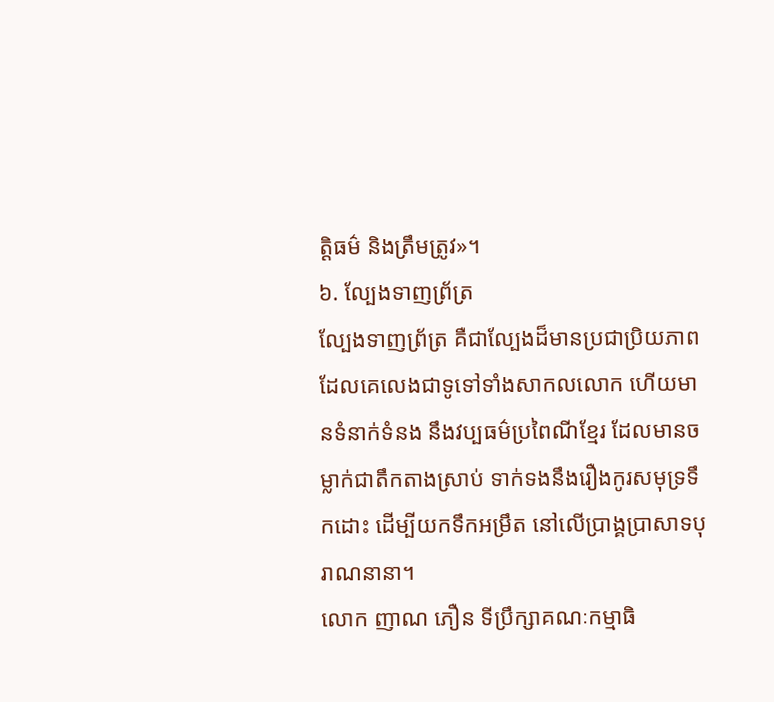ត្ដិធម៌ និងត្រឹមត្រូវ»។
៦. ល្បែងទាញព្រ័ត្រ
ល្បែងទាញព្រ័ត្រ គឺជាល្បែងដ៏មានប្រជាប្រិយភាព ដែលគេលេងជាទូទៅទាំងសាកលលោក ហើយមានទំនាក់ទំនង នឹងវប្បធម៌ប្រពៃណីខ្មែរ ដែលមានចម្លាក់ជាតឹកតាងស្រាប់ ទាក់ទងនឹងរឿងកូរសមុទ្រទឹកដោះ ដើម្បីយកទឹកអម្រឹត នៅលើប្រាង្គប្រាសាទបុរាណនានា។
លោក ញាណ ភឿន ទីប្រឹក្សាគណៈកម្មាធិ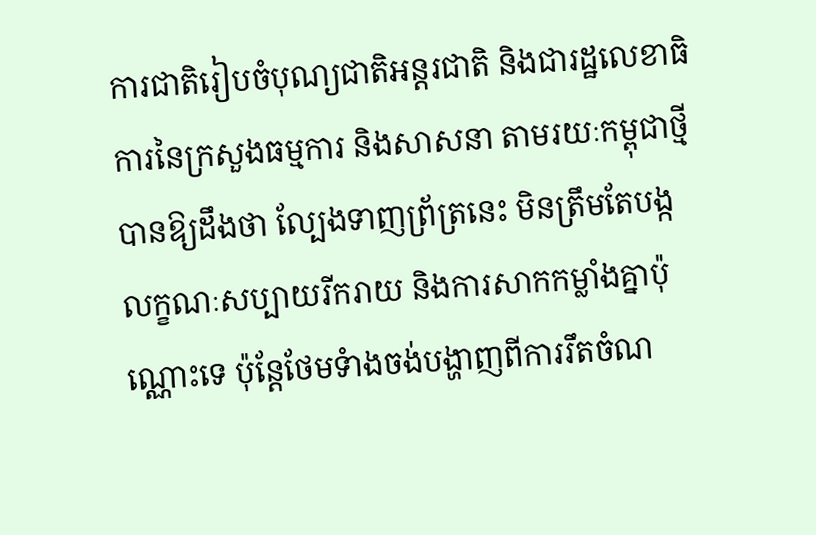ការជាតិរៀបចំបុណ្យជាតិអន្តរជាតិ និងជារដ្ឋលេខាធិការនៃក្រសួងធម្មការ និងសាសនា តាមរយៈកម្ពុជាថ្មី បានឱ្យដឹងថា ល្បែងទាញព្រ័ត្រនេះ មិនត្រឹមតែបង្កលក្ខណៈសប្បាយរីករាយ និងការសាកកម្លាំងគ្នាប៉ុណ្ណោះទេ ប៉ុន្តែថែមទំាងចង់បង្ហាញពីការរឹតចំណ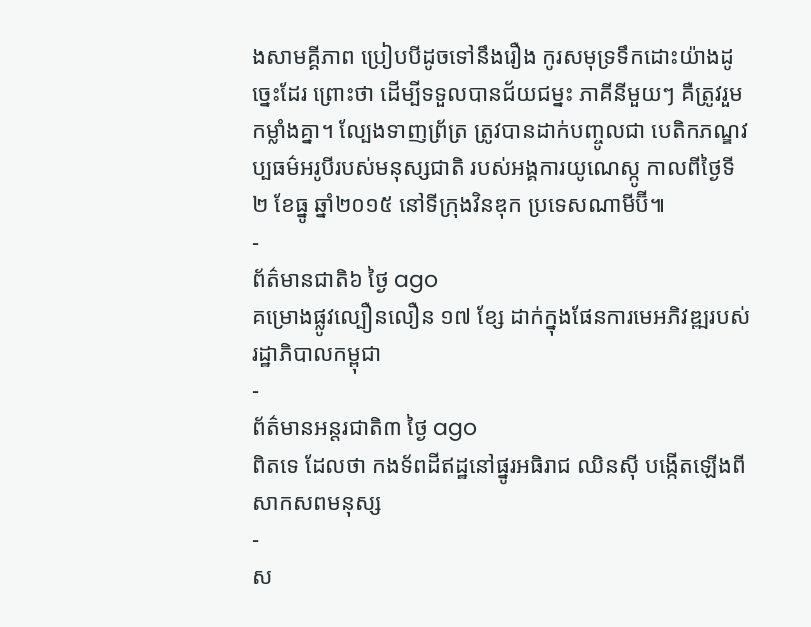ងសាមគ្គីភាព ប្រៀបបីដូចទៅនឹងរឿង កូរសមុទ្រទឹកដោះយ៉ាងដូច្នេះដែរ ព្រោះថា ដើម្បីទទួលបានជ័យជម្នះ ភាគីនីមួយៗ គឺត្រូវរួមកម្លាំងគ្នា។ ល្បែងទាញព្រ័ត្រ ត្រូវបានដាក់បញ្ចូលជា បេតិកភណ្ឌវប្បធម៌អរូបីរបស់មនុស្សជាតិ របស់អង្គការយូណេស្កូ កាលពីថ្ងៃទី ២ ខែធ្នូ ឆ្នាំ២០១៥ នៅទីក្រុងវិនឌុក ប្រទេសណាមីប៊ី៕
-
ព័ត៌មានជាតិ៦ ថ្ងៃ ago
គម្រោងផ្លូវល្បឿនលឿន ១៧ ខ្សែ ដាក់ក្នុងផែនការមេអភិវឌ្ឍរបស់រដ្ឋាភិបាលកម្ពុជា
-
ព័ត៌មានអន្ដរជាតិ៣ ថ្ងៃ ago
ពិតទេ ដែលថា កងទ័ពដីឥដ្ឋនៅផ្នូរអធិរាជ ឈិនស៊ី បង្កើតឡើងពីសាកសពមនុស្ស
-
ស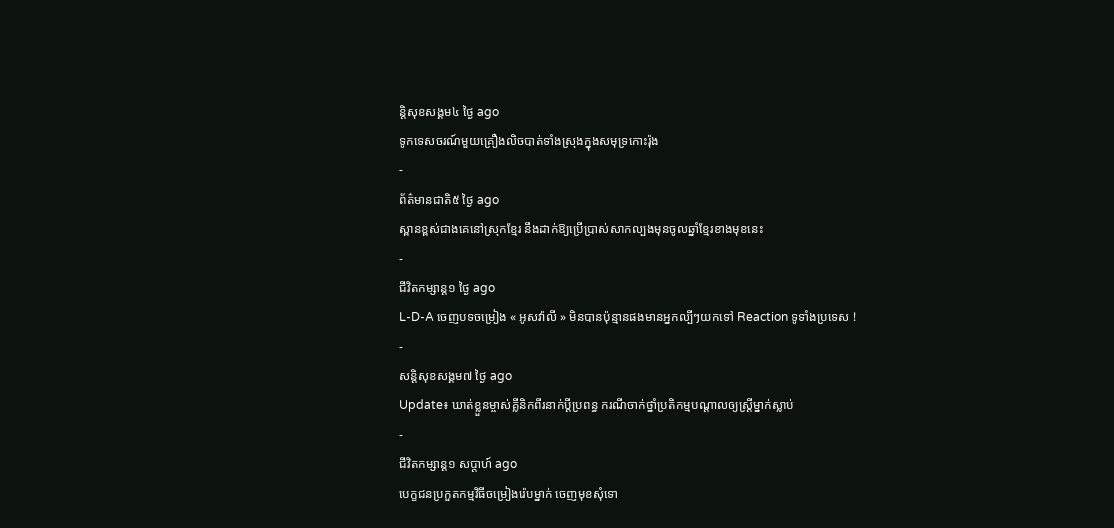ន្តិសុខសង្គម៤ ថ្ងៃ ago
ទូកទេសចរណ៍មួយគ្រឿងលិចបាត់ទាំងស្រុងក្នុងសមុទ្រកោះរ៉ុង
-
ព័ត៌មានជាតិ៥ ថ្ងៃ ago
ស្ពានខ្ពស់ជាងគេនៅស្រុកខ្មែរ នឹងដាក់ឱ្យប្រើប្រាស់សាកល្បងមុនចូលឆ្នាំខ្មែរខាងមុខនេះ
-
ជីវិតកម្សាន្ដ១ ថ្ងៃ ago
L-D-A ចេញបទចម្រៀង « អូសវ៉ាលី » មិនបានប៉ុន្មានផងមានអ្នកល្បីៗយកទៅ Reaction ទូទាំងប្រទេស !
-
សន្តិសុខសង្គម៧ ថ្ងៃ ago
Update៖ ឃាត់ខ្លួនម្ចាស់គ្លីនិកពីរនាក់ប្ដីប្រពន្ធ ករណីចាក់ថ្នាំប្រតិកម្មបណ្ដាលឲ្យស្ត្រីម្នាក់ស្លាប់
-
ជីវិតកម្សាន្ដ១ សប្តាហ៍ ago
បេក្ខជនប្រកួតកម្មវិធីចម្រៀងរ៉េបម្នាក់ ចេញមុខសុំទោ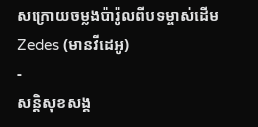សក្រោយចម្លងប៉ារ៉ូលពីបទម្ចាស់ដើម Zedes (មានវីដេអូ)
-
សន្តិសុខសង្គ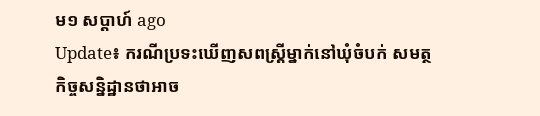ម១ សប្តាហ៍ ago
Update៖ ករណីប្រទះឃើញសពស្ត្រីម្នាក់នៅឃុំចំបក់ សមត្ថកិច្ចសន្និដ្ឋានថាអាច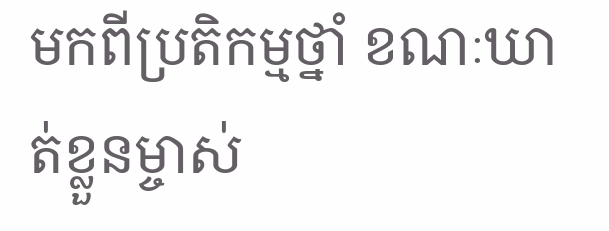មកពីប្រតិកម្មថ្នាំ ខណៈឃាត់ខ្លួនម្ចាស់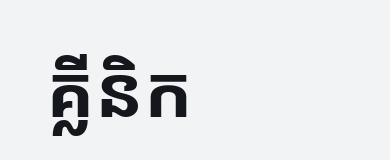គ្លីនិក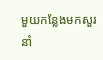មួយកន្លែងមកសួរនាំ